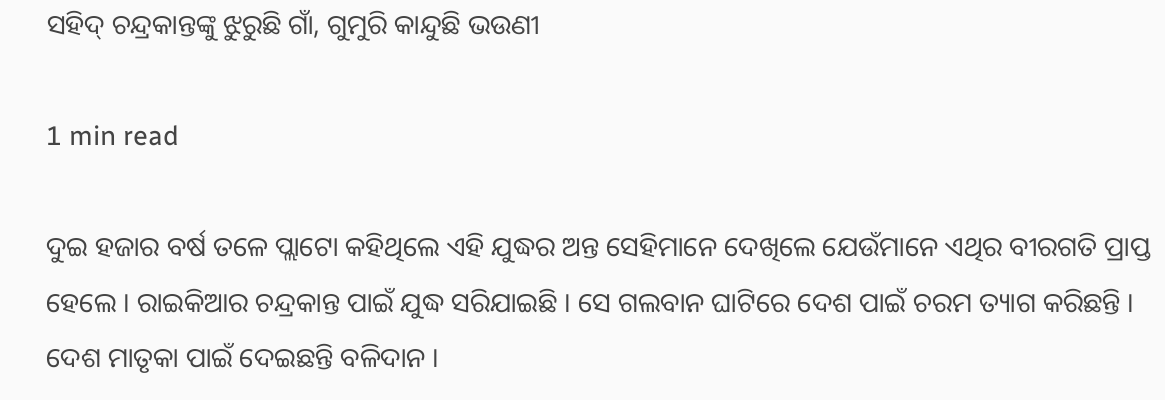ସହିଦ୍ ଚନ୍ଦ୍ରକାନ୍ତଙ୍କୁ ଝୁରୁଛି ଗାଁ, ଗୁମୁରି କାନ୍ଦୁଛି ଭଉଣୀ

1 min read

ଦୁଇ ହଜାର ବର୍ଷ ତଳେ ପ୍ଲାଟୋ କହିଥିଲେ ଏହି ଯୁଦ୍ଧର ଅନ୍ତ ସେହିମାନେ ଦେଖିଲେ ଯେଉଁମାନେ ଏଥିର ବୀରଗତି ପ୍ରାପ୍ତ ହେଲେ । ରାଇକିଆର ଚନ୍ଦ୍ରକାନ୍ତ ପାଇଁ ଯୁଦ୍ଧ ସରିଯାଇଛି । ସେ ଗଲବାନ ଘାଟିରେ ଦେଶ ପାଇଁ ଚରମ ତ୍ୟାଗ କରିଛନ୍ତି । ଦେଶ ମାତୃକା ପାଇଁ ଦେଇଛନ୍ତି ବଳିଦାନ ।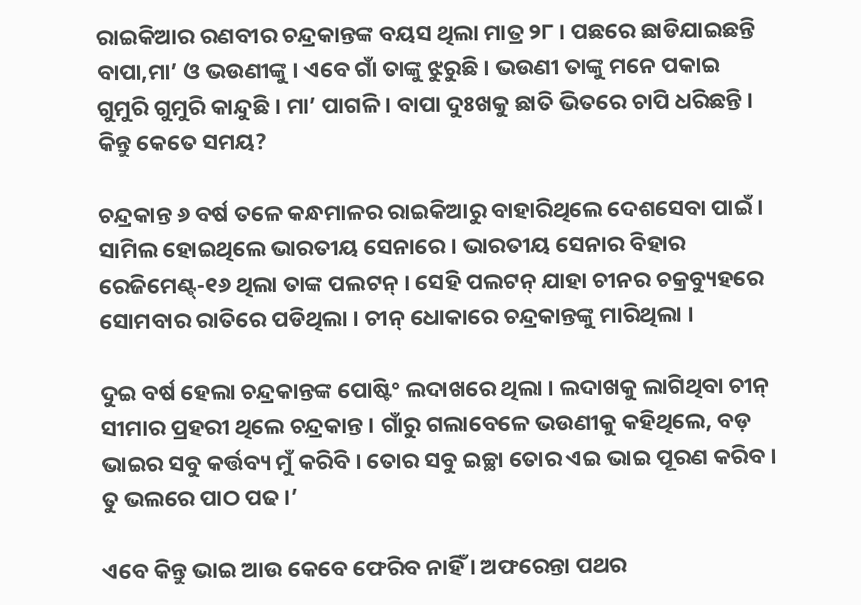ରାଇକିଆର ରଣବୀର ଚନ୍ଦ୍ରକାନ୍ତଙ୍କ ବୟସ ଥିଲା ମାତ୍ର ୨୮ । ପଛରେ ଛାଡିଯାଇଛନ୍ତି ବାପା,ମା’ ଓ ଭଉଣୀଙ୍କୁ । ଏବେ ଗାଁ ତାଙ୍କୁ ଝୁରୁଛି । ଭଉଣୀ ତାଙ୍କୁ ମନେ ପକାଇ ଗୁମୁରି ଗୁମୁରି କାନ୍ଦୁଛି । ମା’ ପାଗଳି । ବାପା ଦୁଃଖକୁ ଛାତି ଭିତରେ ଚାପି ଧରିଛନ୍ତି । କିନ୍ତୁ କେତେ ସମୟ?

ଚନ୍ଦ୍ରକାନ୍ତ ୬ ବର୍ଷ ତଳେ କନ୍ଧମାଳର ରାଇକିଆରୁ ବାହାରିଥିଲେ ଦେଶସେବା ପାଇଁ । ସାମିଲ ହୋଇଥିଲେ ଭାରତୀୟ ସେନାରେ । ଭାରତୀୟ ସେନାର ବିହାର ରେଜିମେଣ୍ଟ୍-୧୬ ଥିଲା ତାଙ୍କ ପଲଟନ୍ । ସେହି ପଲଟନ୍ ଯାହା ଚୀନର ଚକ୍ରବ୍ୟୁହରେ ସୋମବାର ରାତିରେ ପଡିଥିଲା । ଚୀନ୍ ଧୋକାରେ ଚନ୍ଦ୍ରକାନ୍ତଙ୍କୁ ମାରିଥିଲା ।

ଦୁଇ ବର୍ଷ ହେଲା ଚନ୍ଦ୍ରକାନ୍ତଙ୍କ ପୋଷ୍ଟିଂ ଲଦାଖରେ ଥିଲା । ଲଦାଖକୁ ଲାଗିଥିବା ଚୀନ୍ ସୀମାର ପ୍ରହରୀ ଥିଲେ ଚନ୍ଦ୍ରକାନ୍ତ । ଗାଁରୁ ଗଲାବେଳେ ଭଉଣୀକୁ କହିଥିଲେ, ବଡ଼ ଭାଇର ସବୁ କର୍ତ୍ତବ୍ୟ ମୁଁ କରିବି । ତୋର ସବୁ ଇଚ୍ଛା ତୋର ଏଇ ଭାଇ ପୂରଣ କରିବ । ତୁ ଭଲରେ ପାଠ ପଢ ।’

ଏବେ କିନ୍ତୁ ଭାଇ ଆଉ କେବେ ଫେରିବ ନାହିଁ । ଅଫରେନ୍ତା ପଥର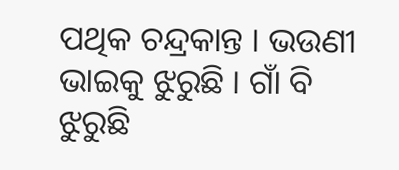ପଥିକ ଚନ୍ଦ୍ରକାନ୍ତ । ଭଉଣୀ ଭାଇକୁ ଝୁରୁଛି । ଗାଁ ବି ଝୁରୁଛି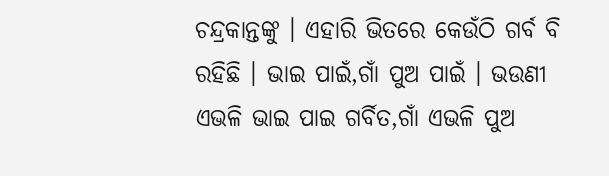ଚନ୍ଦ୍ରକାନ୍ତଙ୍କୁ । ଏହାରି ଭିତରେ କେଉଁଠି ଗର୍ବ ବି ରହିଛି । ଭାଇ ପାଇଁ,ଗାଁ ପୁଅ ପାଇଁ । ଭଉଣୀ ଏଭଳି ଭାଇ ପାଇ ଗର୍ବିତ,ଗାଁ ଏଭଳି ପୁଅ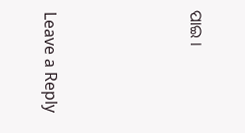ପାଇ ।





Leave a Reply